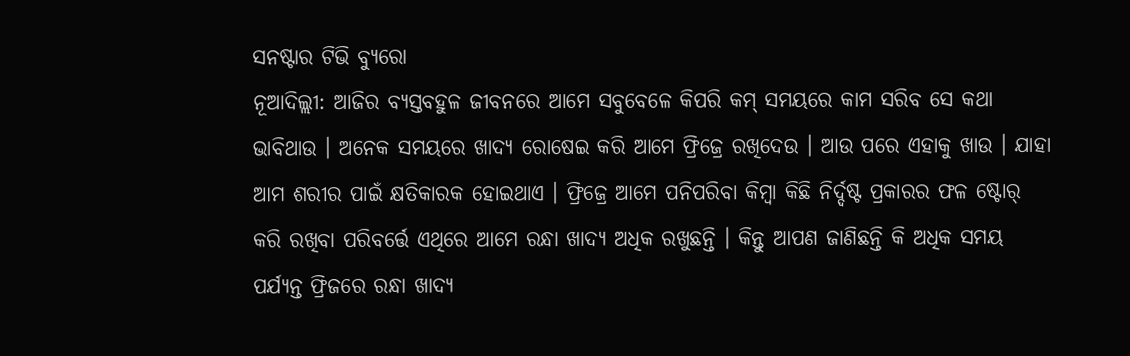ସନଷ୍ଟାର ଟିଭି ବ୍ୟୁରୋ
ନୂଆଦିଲ୍ଲୀ: ଆଜିର ବ୍ୟସ୍ତବହୁଳ ଜୀବନରେ ଆମେ ସବୁବେଳେ କିପରି କମ୍ ସମୟରେ କାମ ସରିବ ସେ କଥା ଭାବିଥାଉ । ଅନେକ ସମୟରେ ଖାଦ୍ୟ ରୋଷେଇ କରି ଆମେ ଫ୍ରିଜ୍ରେ ରଖିଦେଉ । ଆଉ ପରେ ଏହାକୁ ଖାଉ । ଯାହା ଆମ ଶରୀର ପାଇଁ କ୍ଷତିକାରକ ହୋଇଥାଏ । ଫ୍ରିଜ୍ରେ ଆମେ ପନିପରିବା କିମ୍ବା କିଛି ନିର୍ଦ୍ଦଷ୍ଟ ପ୍ରକାରର ଫଳ ଷ୍ଟୋର୍ କରି ରଖିବା ପରିବର୍ତ୍ତେ ଏଥିରେ ଆମେ ରନ୍ଧା ଖାଦ୍ୟ ଅଧିକ ରଖୁଛନ୍ତି । କିନ୍ତୁ ଆପଣ ଜାଣିଛନ୍ତି କି ଅଧିକ ସମୟ ପର୍ଯ୍ୟନ୍ତ ଫ୍ରିଜରେ ରନ୍ଧା ଖାଦ୍ୟ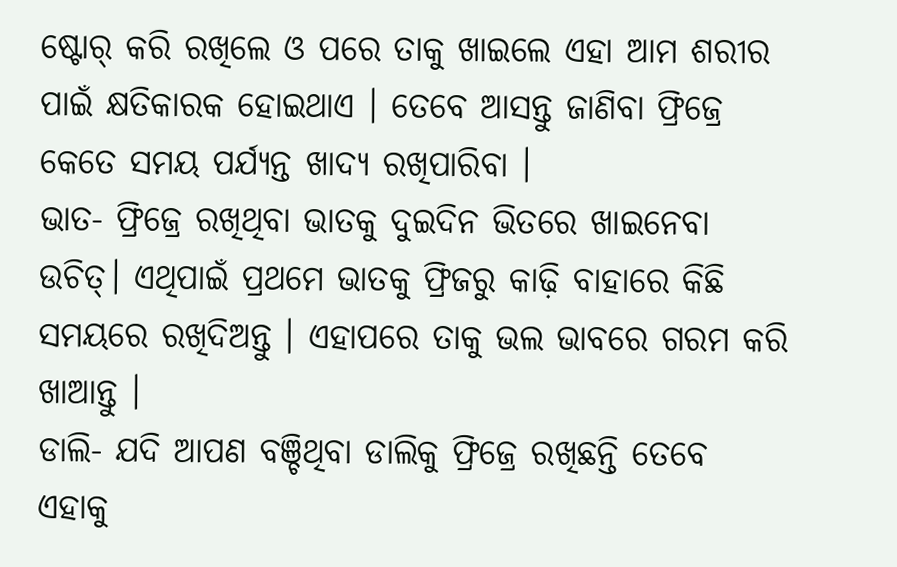ଷ୍ଟୋର୍ କରି ରଖିଲେ ଓ ପରେ ତାକୁ ଖାଇଲେ ଏହା ଆମ ଶରୀର ପାଇଁ କ୍ଷତିକାରକ ହୋଇଥାଏ । ତେବେ ଆସନ୍ତୁ ଜାଣିବା ଫ୍ରିଜ୍ରେ କେତେ ସମୟ ପର୍ଯ୍ୟନ୍ତ ଖାଦ୍ୟ ରଖିପାରିବା ।
ଭାତ- ଫ୍ରିଜ୍ରେ ରଖିଥିବା ଭାତକୁ ଦୁଇଦିନ ଭିତରେ ଖାଇନେବା ଉଚିତ୍। ଏଥିପାଇଁ ପ୍ରଥମେ ଭାତକୁ ଫ୍ରିଜରୁ କାଢ଼ି ବାହାରେ କିଛି ସମୟରେ ରଖିଦିଅନ୍ତୁ । ଏହାପରେ ତାକୁ ଭଲ ଭାବରେ ଗରମ କରି ଖାଆନ୍ତୁ ।
ଡାଲି- ଯଦି ଆପଣ ବଞ୍ଚିଥିବା ଡାଲିକୁ ଫ୍ରିଜ୍ରେ ରଖିଛନ୍ତି ତେବେ ଏହାକୁ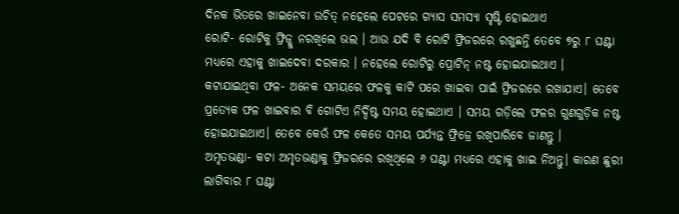ଦିନକ ଭିତରେ ଖାଇନେବା ଉଚିତ୍ ନହେଲେ ପେଟରେ ଗ୍ୟାସ ସମସ୍ୟା ସୃଷ୍ଟି ହୋଇଥାଏ
ରୋଟି- ରୋଟିକୁ ଫ୍ରିଜ୍କୁ ନରଖିଲେ ଭଲ । ଆଉ ଯଦି ବି ରୋଟି ଫ୍ରିଜରରେ ରଖୁଛନ୍ତି ତେବେ ୭ରୁ ୮ ଘଣ୍ଟା ମଧ୍ୟରେ ଏହାକୁ ଖାଇଦେବା ଦରକାର । ନହେଲେ ରୋଟିରୁ ପ୍ରୋଟିନ୍ ନଷ୍ଟ ହୋଇଯାଇଥାଏ ।
କଟାଯାଇଥିବା ଫଳ- ଅନେକ ସମୟରେ ଫଳକୁ କାଟି ପରେ ଖାଇବା ପାଇଁ ଫ୍ରିଜରରେ ରଖାଯାଏ। ତେବେ ପ୍ରତ୍ୟେକ ଫଳ ଖାଇବାର ବି ଗୋଟିଏ ନିର୍ଦ୍ଦିଷ୍ଟ ସମୟ ହୋଇଥାଏ । ସମୟ ଗଡ଼ିଲେ ଫଳର ଗୁଣଗୁଡ଼ିକ ନଷ୍ଟ ହୋଇଯାଇଥାଏ। ତେବେ କେଉଁ ଫଳ କେତେ ସମୟ ପର୍ଯ୍ୟନ୍ତ ଫ୍ରିଜ୍ରେ ରଖିପାରିବେ ଜାଣନ୍ତୁ ।
ଅମୃତଭଣ୍ଡା- କଟା ଅମୃତଭଣ୍ଡାକୁ ଫ୍ରିଜରରେ ରଖିଥିଲେ ୬ ଘଣ୍ଟା ମଧ୍ୟରେ ଏହାକୁ ଖାଇ ନିଅନ୍ତୁ। କାରଣ ଛୁରୀ ଲାଗିବାର ୮ ଘଣ୍ଟା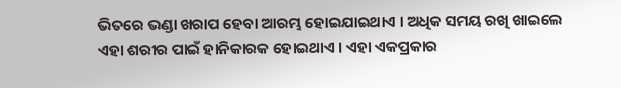ଭିତରେ ଭଣ୍ଡା ଖରାପ ହେବା ଆରମ୍ଭ ହୋଇଯାଇଥାଏ । ଅଧିକ ସମୟ ରଖି ଖାଇଲେ ଏହା ଶରୀର ପାଇଁ ହାନିକାରକ ହୋଇଥାଏ । ଏହା ଏକପ୍ରକାର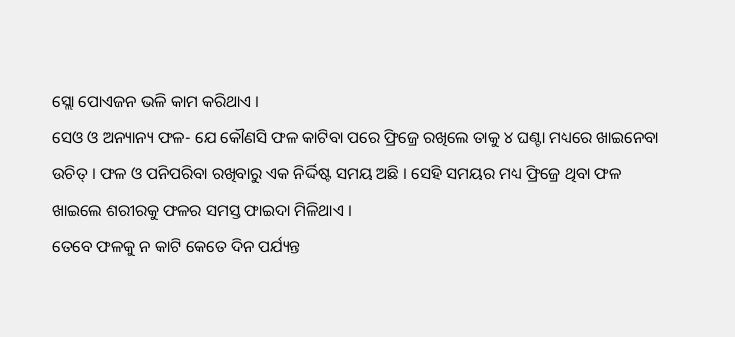ସ୍ଲୋ ପୋଏଜନ ଭଳି କାମ କରିଥାଏ ।
ସେଓ ଓ ଅନ୍ୟାନ୍ୟ ଫଳ- ଯେ କୌଣସି ଫଳ କାଟିବା ପରେ ଫ୍ରିଜ୍ରେ ରଖିଲେ ତାକୁ ୪ ଘଣ୍ଟା ମଧ୍ୟରେ ଖାଇନେବା ଉଚିତ୍ । ଫଳ ଓ ପନିପରିବା ରଖିବାରୁ ଏକ ନିର୍ଦ୍ଦିଷ୍ଟ ସମୟ ଅଛି । ସେହି ସମୟର ମଧ୍ୟ ଫ୍ରିଜ୍ରେ ଥିବା ଫଳ ଖାଇଲେ ଶରୀରକୁ ଫଳର ସମସ୍ତ ଫାଇଦା ମିଳିଥାଏ ।
ତେବେ ଫଳକୁ ନ କାଟି କେତେ ଦିନ ପର୍ଯ୍ୟନ୍ତ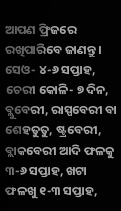ଆପଣ ଫ୍ରିଜରେ ରଖିପାରିବେ ଜାଣନ୍ତୁ ।
ସେଓ- ୪-୬ ସପ୍ତାହ, ଚେରୀ କୋଳି- ୭ ଦିନ, ବ୍ଲୁବେରୀ, ରାସ୍ପବେରୀ ବା ଶେହତୁତୁ, ଷ୍ଟ୍ରବେରୀ, ବ୍ଲାକବେରୀ ଆଦି ଫଳକୁ ୩-୬ ସପ୍ତାହ, ଖଟା ଫଳଖୁ ୧-୩ ସପ୍ତାହ,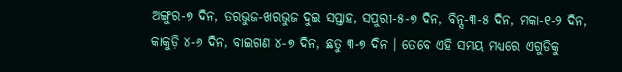ଅଙ୍ଗୁର-୭ ଦିନ, ତରଭୁଜ-ଖରଭୁଜ ଦୁଇ ସପ୍ତାହ, ସପୁରୀ-୫-୭ ଦିନ, ବିନ୍ସ-୩-୫ ଦିନ, ମକା-୧-୨ ଦିନ, କାକୁଡ଼ି ୪-୬ ଦିନ, ବାଇଗଣ ୪-୭ ଦିନ, ଛତୁ ୩-୭ ଦିନ । ତେବେ ଏହି ସମୟ ମଧ୍ୟରେ ଏଗୁଡିକୁ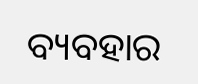ବ୍ୟବହାର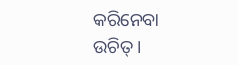କରିନେବା ଉଚିତ୍ ।